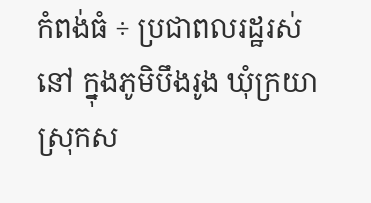កំពង់ធំ ÷ ប្រជាពលរដ្ឋរស់នៅ ក្នុងភូមិបឹងរូង ឃុំក្រយា ស្រុកស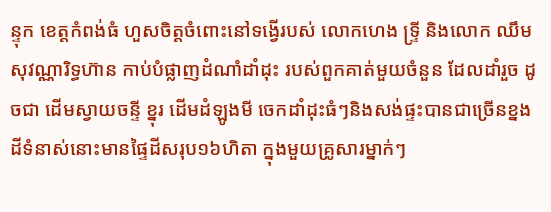ន្ទុក ខេត្តកំពង់ធំ ហួសចិត្តចំពោះនៅទង្វេីរបស់ លោកហេង ទ្ទ្រី និងលោក ឈឹម សុវណ្ណារិទ្ធហ៊ាន កាប់បំផ្លាញដំណាំដាំដុះ របស់ពួកគាត់មួយចំនួន ដែលដាំរួច ដូចជា ដើមស្វាយចន្ទី ខ្នុរ ដើមដំឡូងមី ចេកដាំដុះធំៗនិងសង់ផ្ទះបានជាច្រើនខ្នង ដីទំនាស់នោះមានផ្ទៃដីសរុប១៦ហិតា ក្នុងមួយគ្រូសារម្នាក់ៗ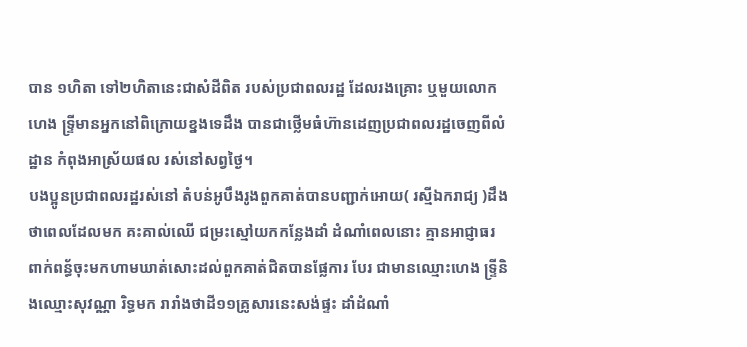បាន ១ហិតា ទៅ២ហិតានេះជាសំដីពិត របស់ប្រជាពលរដ្ឋ ដែលរងគ្រោះ ឬមួយលោក ហេង ទ្ទ្រីមានអ្នកនៅពិក្រោយខ្នងទេដឹង បានជាថ្លេីមធំហ៊ានដេញប្រជាពលរដ្ឋចេញពីលំដ្ឋាន កំពុងអាស្រ័យផល រស់នៅសព្វថ្ងៃ។
បងប្អូនប្រជាពលរដ្ឋរស់នៅ តំបន់អូបឹងរូងពួកគាត់បានបញ្ជាក់អោយ( រស្មីឯករាជ្យ )ដឹងថាពេលដែលមក គះគាល់ឈើ ជម្រះស្មៅយកកន្លែងដាំ ដំណាំពេលនោះ គ្មានអាជ្ញាធរ ពាក់ពន្ធ័ចុះមកហាមឃាត់សោះដល់ពួកគាត់ជិតបានផ្លែការ បែរ ជាមានឈ្មោះហេង ទ្ទ្រីនិងឈ្មោះសុវណ្ណា រិទ្ធមក រារាំងថាដី១១គ្រូសារនេះសង់ផ្ទះ ដាំដំណាំ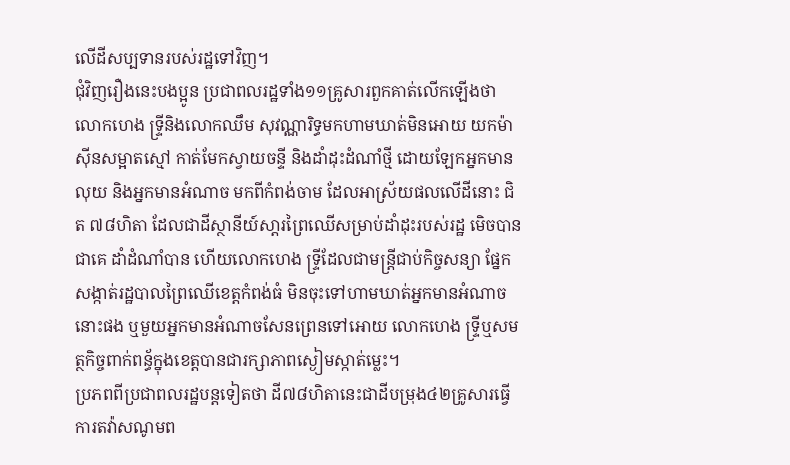លេីដីសប្បទានរបស់រដ្ឋទៅវិញ។
ជុំវិញរឿងនេះបងប្អូន ប្រជាពលរដ្ឋទាំង១១គ្រូសារពួកគាត់លើកឡើងថា លោកហេង ទ្ទ្រីនិងលោកឈឹម សុវណ្ណារិទ្ធមកហាមឃាត់មិនអោយ យកម៉ាសុីនសម្អាតស្មៅ កាត់មែកស្វាយចន្ទី និងដាំដុះដំណាំថ្មី ដោយឡែកអ្នកមានលុយ និងអ្នកមានអំណាច មកពីកំពង់ចាម ដែលអាស្រ័យផលលេីដីនោះ ជិត ៧៨ហិតា ដែលជាដីស្ថានីយ៍សា្តរព្រៃឈើសម្រាប់ដាំដុះរបស់រដ្ឋ មេិចបានជាគេ ដាំដំណាំបាន ហេីយលោកហេង ទ្ទ្រីដែលជាមន្ត្រីជាប់កិច្ចសន្យា ផ្នែកសង្កាត់រដ្ឋបាលព្រៃឈើខេត្តកំពង់ធំ មិនចុះទៅហាមឃាត់អ្នកមានអំណាចនោះផង ឬមួយអ្នកមានអំណាចសែនព្រេនទៅអោយ លោកហេង ទ្ទ្រីឬសមត្ថកិច្ចពាក់ពន្ធ័ក្នុងខេត្តបានជារក្សាភាពស្ងៀមស្កាត់ម្លេះ។
ប្រភពពីប្រជាពលរដ្ឋបន្តទៀតថា ដី៧៨ហិតានេះជាដីបម្រុង៤២គ្រូសារធ្វេីការតវ៉ាសណូមព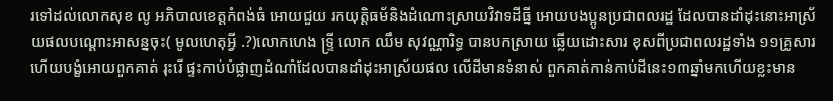រទៅដល់លោកសុខ លូ អភិបាលខេត្តកំពង់ធំ អោយជួយ រកយុត្តិធម័និងដំណោះស្រាយវិវាទដីធ្នី អោយបងប្អូនប្រជាពលរដ្ឋ ដែលបានដាំដុះនោះអាស្រ័យផលបណ្តោះអាសន្នចុះ( មូលហេតុអ្វី .?)លោកហេង ទ្ទ្រី លោក ឈឹម សុវណ្ណារិទ្ធ បានបកស្រាយ ឆ្លេីយដោះសារ ខុសពីប្រជាពលរដ្ឋទាំង ១១គ្រូសារ ហេីយបង្ខំអោយពួកគាត់ រុះរេី ផ្ទះកាប់បំផ្លាញដំណាំដែលបានដាំដុះអាស្រ័យផល លេីដីមានទំនាស់ ពួកគាត់កាន់កាប់ដីនេះ១៣ឆ្នាំមកហេីយខ្លះមាន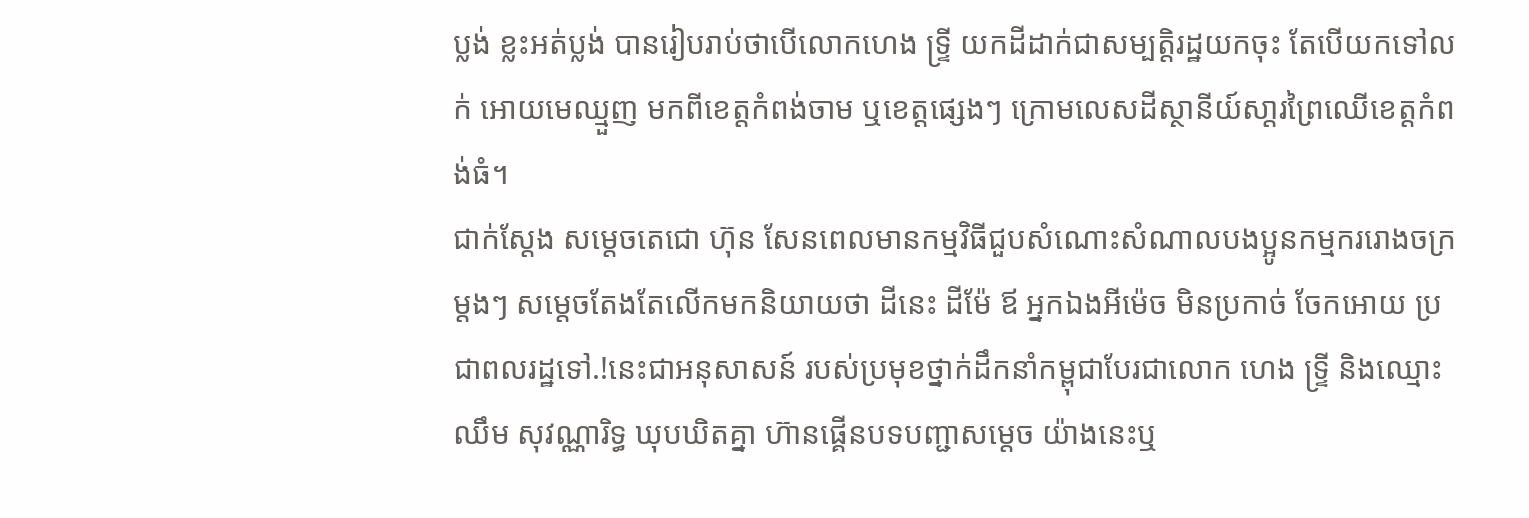ប្លង់ ខ្លះអត់ប្លង់ បានរៀបរាប់ថាបេីលោកហេង ទ្ទ្រី យកដីដាក់ជាសម្បត្តិរដ្ឋយកចុះ តែបេីយកទៅលក់ អោយមេឈ្មួញ មកពីខេត្តកំពង់ចាម ឬខេត្តផ្សេងៗ ក្រោមលេសដីស្ថានីយ៍សា្តរព្រៃឈើខេត្តកំពង់ធំ។
ជាក់ស្តែង សម្តេចតេជោ ហ៊ុន សែនពេលមានកម្មវិធីជួបសំណោះសំណាលបងប្អូនកម្មកររោងចក្រម្តងៗ សម្តេចតែងតែលើកមកនិយាយថា ដីនេះ ដីម៉ែ ឪ អ្នកឯងអីម៉េច មិនប្រកាច់ ចែកអោយ ប្រជាពលរដ្ឋទៅ.!នេះជាអនុសាសន៍ របស់ប្រមុខថ្នាក់ដឹកនាំកម្ពុជាបែរជាលោក ហេង ទ្ទ្រី និងឈ្មោះ ឈឹម សុវណ្ណារិទ្ធ ឃុបឃិតគ្នា ហ៊ានផ្គើនបទបញ្ជាសម្តេច យ៉ាងនេះឬ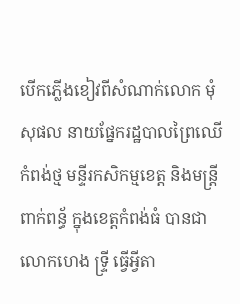បេីកភ្លេីងខៀវពីសំណាក់លោក មុំ សុផល នាយផ្នែករដ្ឋបាលព្រៃឈើកំពង់ថ្ម មន្ទីរកសិកម្មខេត្ត និងមន្ត្រីពាក់ពន្ធ័ ក្នុងខេត្តកំពង់ធំ បានជាលោកហេង ទ្ទ្រី ធ្វេីអ្វីតា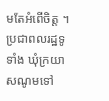មតែអំពេីចិត្ត ។
ប្រជាពលរដ្ឋទូទាំង ឃុំក្រយា សណូមទៅ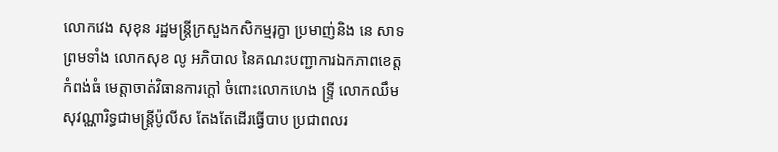លោកវេង សុខុន រដ្ឋមន្ត្រីក្រសួងកសិកម្មរុក្ខា ប្រមាញ់និង នេ សាទ ព្រមទាំង លោកសុខ លូ អភិបាល នៃគណះបញ្ជាការឯកភាពខេត្តកំពង់ធំ មេត្តាចាត់វិធានការក្តៅ ចំពោះលោកហេង ទ្ទ្រី លោកឈឹម សុវណ្ណារិទ្ធជាមន្ត្រីប៉ូលីស តែងតែដើរធ្វើបាប ប្រជាពលរ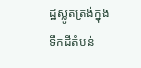ដ្ឋស្លូតត្រង់ក្នុង ទឹកដីតំបន់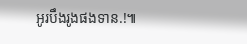អូរបឹងរូងផងទាន.!៕